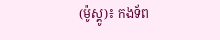(ម៉ូស្គូ)៖ កងទ័ព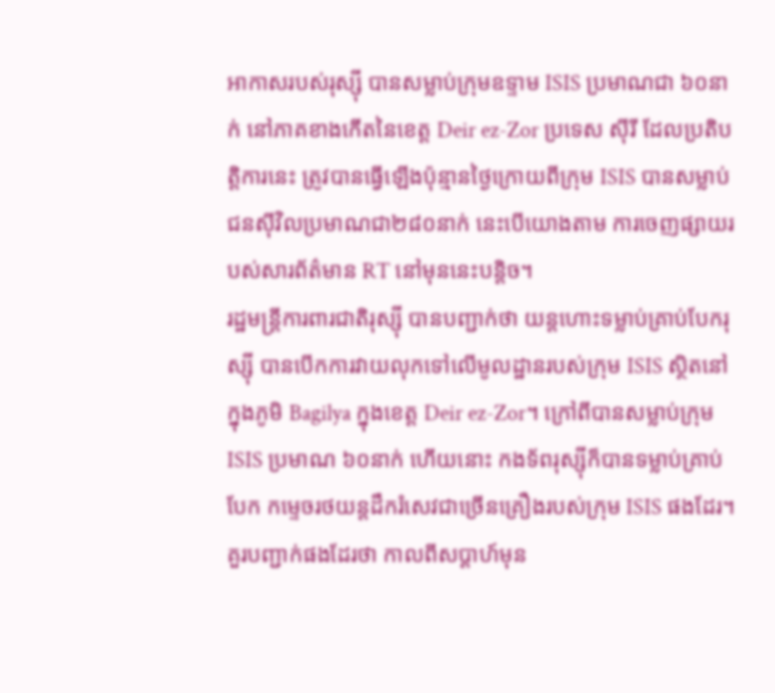អាកាសរបស់រុស្ស៊ី បានសម្លាប់ក្រុមឧទ្ទាម ISIS ប្រមាណជា ៦០នាក់ នៅភាគខាងកើតនៃខេត្ត Deir ez-Zor ប្រទេស ស៊ីរី ដែលប្រតិបត្តិការនេះ ត្រូវបានធ្វើឡើងប៉ុន្មានថ្ងៃក្រោយពីក្រុម ISIS បានសម្លាប់ជនស៊ីវិលប្រមាណជា២៨០នាក់ នេះបើយោងតាម ការចេញផ្សាយរបស់សារព័ត៌មាន RT នៅមុននេះបន្ដិច។
រដ្ឋមន្ត្រីការពារជាតិរុស្ស៊ី បានបញ្ជាក់ថា យន្តហោះទម្លាប់គ្រាប់បែករុស្ស៊ី បានបើកការវាយលុកទៅលើមូលដ្ឋានរបស់ក្រុម ISIS ស្ថិតនៅ ក្នុងភូមិ Bagilya ក្នុងខេត្ត Deir ez-Zor។ ក្រៅពីបានសម្លាប់ក្រុម ISIS ប្រមាណ ៦០នាក់ ហើយនោះ កងទ័ពរុស្ស៊ីក៏បានទម្លាប់គ្រាប់បែក កម្ទេចរថយន្តដឹករំសេវជាច្រើនគ្រឿងរបស់ក្រុម ISIS ផងដែរ។
គួរបញ្ជាក់ផងដែរថា កាលពីសប្ដាហ៍មុន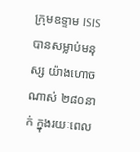ក្រុមឧទ្ទាម ISIS បានសម្លាប់មនុស្ស យ៉ាងហោចណាស់ ២៨០នាក់ ក្នុងរយៈពេល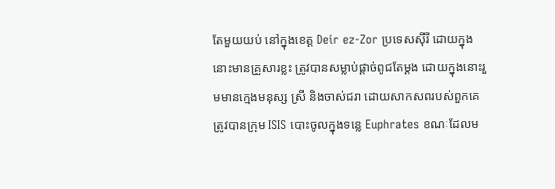តែមួយយប់ នៅក្នុងខេត្ត Deir ez-Zor ប្រទេសស៊ីរី ដោយក្នុងនោះមានគ្រួសារខ្លះ ត្រូវបានសម្លាប់ផ្ដាច់ពូជតែម្ដង ដោយក្នុងនោះរួមមានក្មេងមនុស្ស ស្រី និងចាស់ជរា ដោយសាកសពរបស់ពួកគេត្រូវបានក្រុម ISIS បោះចូលក្នុងទន្លេ Euphrates ខណៈដែលម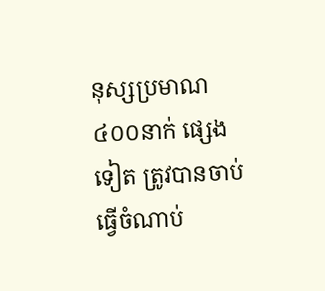នុស្សប្រមាណ ៤០០នាក់ ផ្សេងទៀត ត្រូវបានចាប់ធ្វើចំណាប់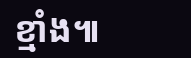ខ្មាំង៕